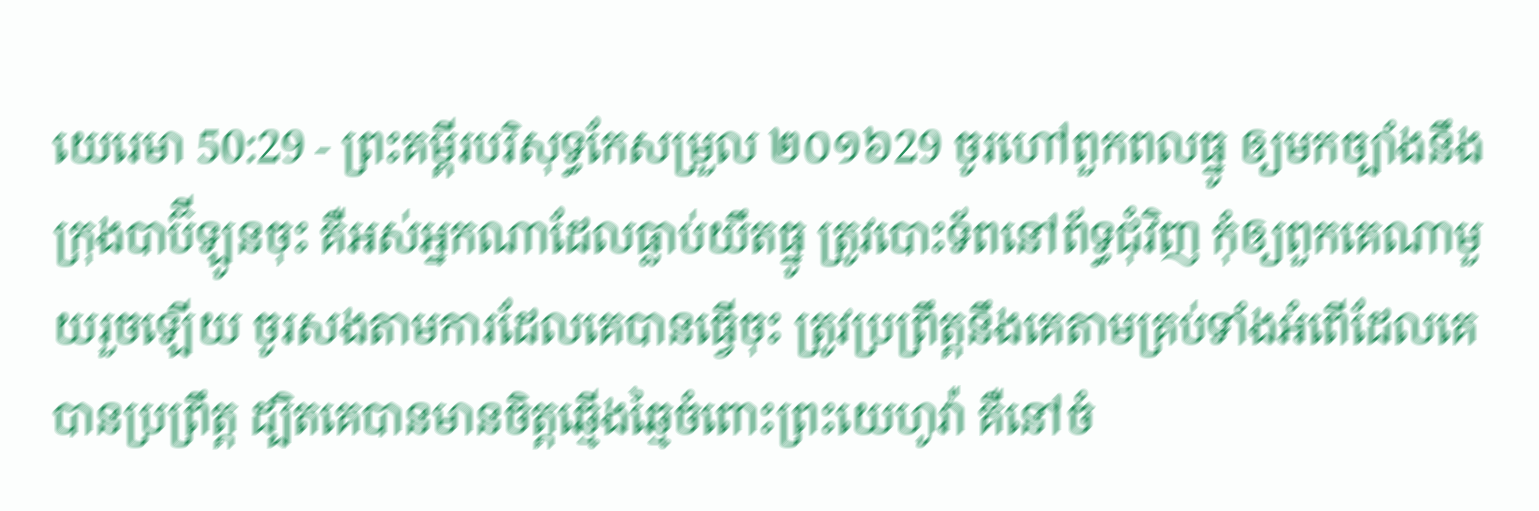យេរេមា 50:29 - ព្រះគម្ពីរបរិសុទ្ធកែសម្រួល ២០១៦29 ចូរហៅពួកពលធ្នូ ឲ្យមកច្បាំងនឹងក្រុងបាប៊ីឡូនចុះ គឺអស់អ្នកណាដែលធ្លាប់យឹតធ្នូ ត្រូវបោះទ័ពនៅព័ទ្ធជុំវិញ កុំឲ្យពួកគេណាមួយរួចឡើយ ចូរសងតាមការដែលគេបានធ្វើចុះ ត្រូវប្រព្រឹត្តនឹងគេតាមគ្រប់ទាំងអំពើដែលគេបានប្រព្រឹត្ត ដ្បិតគេបានមានចិត្តឆ្មើងឆ្មៃចំពោះព្រះយេហូវ៉ា គឺនៅចំ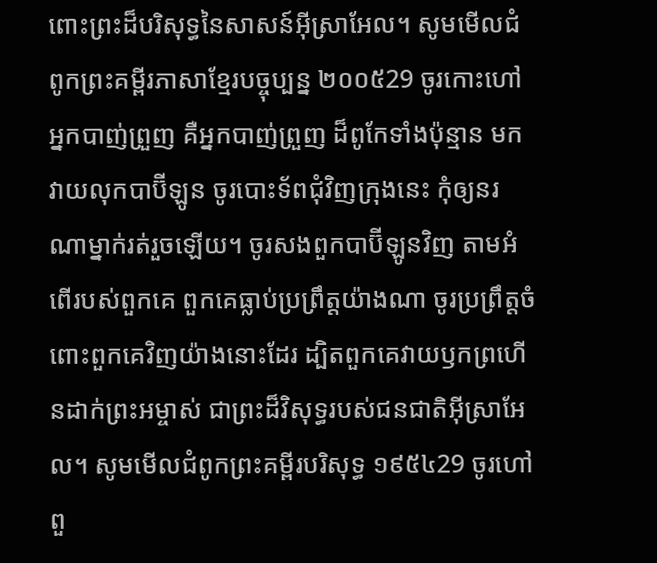ពោះព្រះដ៏បរិសុទ្ធនៃសាសន៍អ៊ីស្រាអែល។ សូមមើលជំពូកព្រះគម្ពីរភាសាខ្មែរបច្ចុប្បន្ន ២០០៥29 ចូរកោះហៅអ្នកបាញ់ព្រួញ គឺអ្នកបាញ់ព្រួញ ដ៏ពូកែទាំងប៉ុន្មាន មកវាយលុកបាប៊ីឡូន ចូរបោះទ័ពជុំវិញក្រុងនេះ កុំឲ្យនរណាម្នាក់រត់រួចឡើយ។ ចូរសងពួកបាប៊ីឡូនវិញ តាមអំពើរបស់ពួកគេ ពួកគេធ្លាប់ប្រព្រឹត្តយ៉ាងណា ចូរប្រព្រឹត្តចំពោះពួកគេវិញយ៉ាងនោះដែរ ដ្បិតពួកគេវាយឫកព្រហើនដាក់ព្រះអម្ចាស់ ជាព្រះដ៏វិសុទ្ធរបស់ជនជាតិអ៊ីស្រាអែល។ សូមមើលជំពូកព្រះគម្ពីរបរិសុទ្ធ ១៩៥៤29 ចូរហៅពួ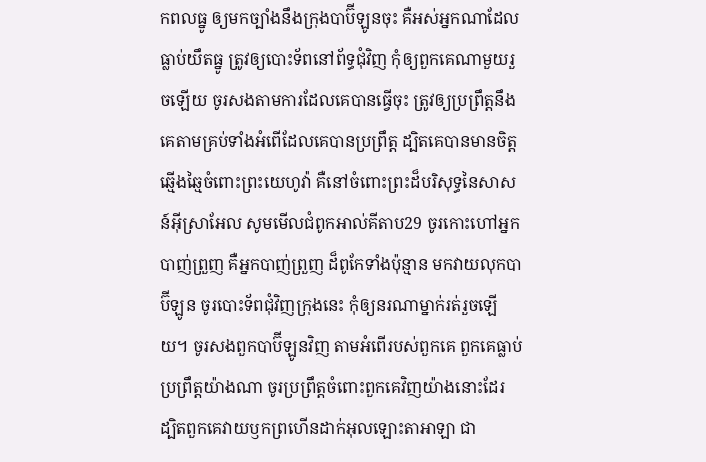កពលធ្នូ ឲ្យមកច្បាំងនឹងក្រុងបាប៊ីឡូនចុះ គឺអស់អ្នកណាដែលធ្លាប់យឹតធ្នូ ត្រូវឲ្យបោះទ័ពនៅព័ទ្ធជុំវិញ កុំឲ្យពួកគេណាមួយរួចឡើយ ចូរសងតាមការដែលគេបានធ្វើចុះ ត្រូវឲ្យប្រព្រឹត្តនឹងគេតាមគ្រប់ទាំងអំពើដែលគេបានប្រព្រឹត្ត ដ្បិតគេបានមានចិត្តឆ្មើងឆ្មៃចំពោះព្រះយេហូវ៉ា គឺនៅចំពោះព្រះដ៏បរិសុទ្ធនៃសាសន៍អ៊ីស្រាអែល សូមមើលជំពូកអាល់គីតាប29 ចូរកោះហៅអ្នកបាញ់ព្រួញ គឺអ្នកបាញ់ព្រួញ ដ៏ពូកែទាំងប៉ុន្មាន មកវាយលុកបាប៊ីឡូន ចូរបោះទ័ពជុំវិញក្រុងនេះ កុំឲ្យនរណាម្នាក់រត់រួចឡើយ។ ចូរសងពួកបាប៊ីឡូនវិញ តាមអំពើរបស់ពួកគេ ពួកគេធ្លាប់ប្រព្រឹត្តយ៉ាងណា ចូរប្រព្រឹត្តចំពោះពួកគេវិញយ៉ាងនោះដែរ ដ្បិតពួកគេវាយឫកព្រហើនដាក់អុលឡោះតាអាឡា ជា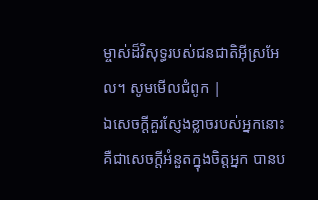ម្ចាស់ដ៏វិសុទ្ធរបស់ជនជាតិអ៊ីស្រអែល។ សូមមើលជំពូក |
ឯសេចក្ដីគួរស្ញែងខ្លាចរបស់អ្នកនោះ គឺជាសេចក្ដីអំនួតក្នុងចិត្តអ្នក បានប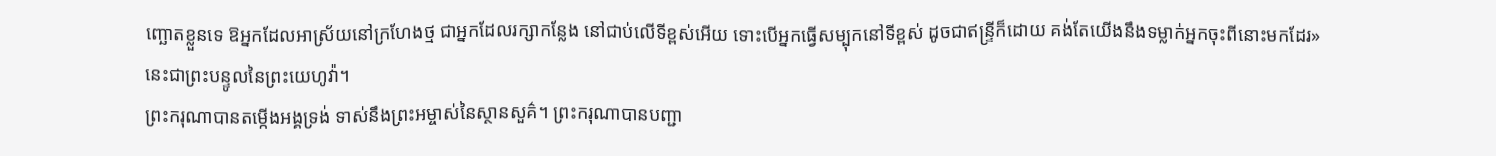ញ្ឆោតខ្លួនទេ ឱអ្នកដែលអាស្រ័យនៅក្រហែងថ្ម ជាអ្នកដែលរក្សាកន្លែង នៅជាប់លើទីខ្ពស់អើយ ទោះបើអ្នកធ្វើសម្បុកនៅទីខ្ពស់ ដូចជាឥន្ទ្រីក៏ដោយ គង់តែយើងនឹងទម្លាក់អ្នកចុះពីនោះមកដែរ» នេះជាព្រះបន្ទូលនៃព្រះយេហូវ៉ា។
ព្រះករុណាបានតម្កើងអង្គទ្រង់ ទាស់នឹងព្រះអម្ចាស់នៃស្ថានសួគ៌។ ព្រះករុណាបានបញ្ជា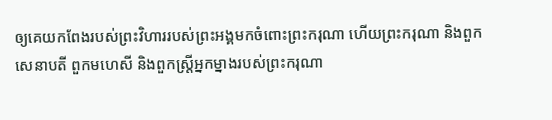ឲ្យគេយកពែងរបស់ព្រះវិហាររបស់ព្រះអង្គមកចំពោះព្រះករុណា ហើយព្រះករុណា និងពួកសេនាបតី ពួកមហេសី និងពួកស្ដ្រីអ្នកម្នាងរបស់ព្រះករុណា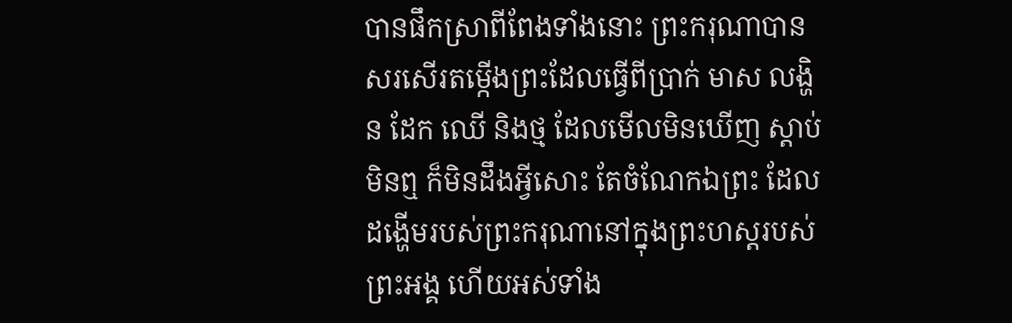បានផឹកស្រាពីពែងទាំងនោះ ព្រះករុណាបានសរសើរតម្កើងព្រះដែលធ្វើពីប្រាក់ មាស លង្ហិន ដែក ឈើ និងថ្ម ដែលមើលមិនឃើញ ស្តាប់មិនឮ ក៏មិនដឹងអ្វីសោះ តែចំណែកឯព្រះ ដែលដង្ហើមរបស់ព្រះករុណានៅក្នុងព្រះហស្តរបស់ព្រះអង្គ ហើយអស់ទាំង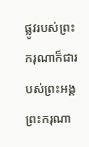ផ្លូវរបស់ព្រះករុណាក៏ជារបស់ព្រះអង្គ ព្រះករុណា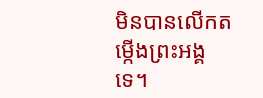មិនបានលើកតម្កើងព្រះអង្គទេ។